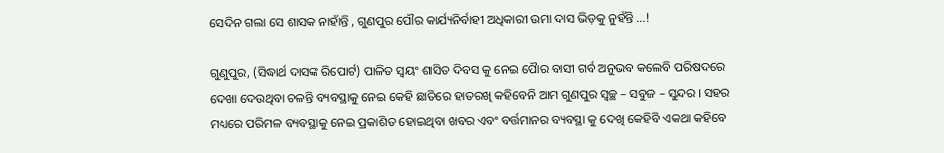ସେଦିନ ଗଲା ସେ ଶାସକ ନାହାଁନ୍ତି , ଗୁଣପୁର ପୌର କାର୍ଯ୍ୟନିର୍ବାହୀ ଅଧିକାରୀ ଉମା ଦାସ ଭିଡ଼କୁ ନୁହଁନ୍ତି …!

ଗୁଣୁପୁର, (ସିଦ୍ଧାର୍ଥ ଦାସଙ୍କ ରିପୋର୍ଟ) ପାଳିତ ସ୍ଵୟଂ ଶାସିତ ଦିବସ କୁ ନେଇ ପୋୖର ବାସୀ ଗର୍ବ ଅନୁଭବ କଲେବି ପରିଷଦରେ ଦେଖା ଦେଉଥିବା ଚଳନ୍ତି ବ୍ୟବସ୍ଥାକୁ ନେଇ କେହି ଛାତିରେ ହାତରଖି କହିବେନି ଆମ ଗୁଣପୁର ସ୍ୱଚ୍ଛ – ସବୁଜ – ସୁନ୍ଦର । ସହର ମଧ୍ୟରେ ପରିମଳ ବ୍ୟବସ୍ଥାକୁ ନେଇ ପ୍ରକାଶିତ ହୋଇଥିବା ଖବର ଏବଂ ବର୍ତ୍ତମାନର ବ୍ୟବସ୍ଥା କୁ ଦେଖି କେହିବି ଏକଥା କହିବେ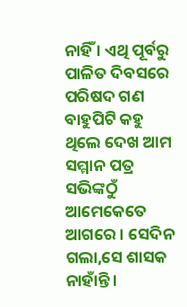ନାହିଁ । ଏଥି ପୂର୍ବରୁ ପାଳିତ ଦିବସରେ ପରିଷଦ ଗଣ ବାହୁପିଟି କହୁ ଥିଲେ ଦେଖ ଆମ ସମ୍ମାନ ପତ୍ର ସଭିଙ୍କଠୁଁ ଆମେକେତେ ଆଗରେ । ସେଦିନ ଗଲା,ସେ ଶାସକ ନାହାଁନ୍ତି ।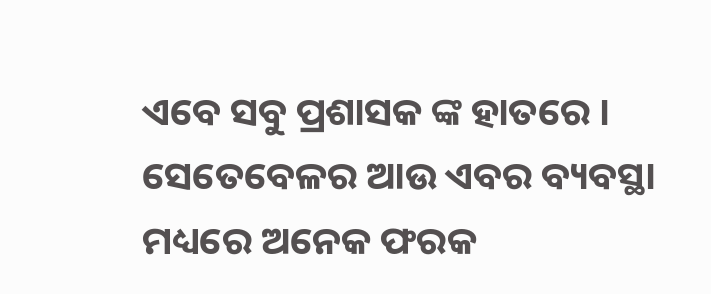ଏବେ ସବୁ ପ୍ରଶାସକ ଙ୍କ ହାତରେ । ସେତେବେଳର ଆଉ ଏବର ବ୍ୟବସ୍ଥା ମଧ୍ୟରେ ଅନେକ ଫରକ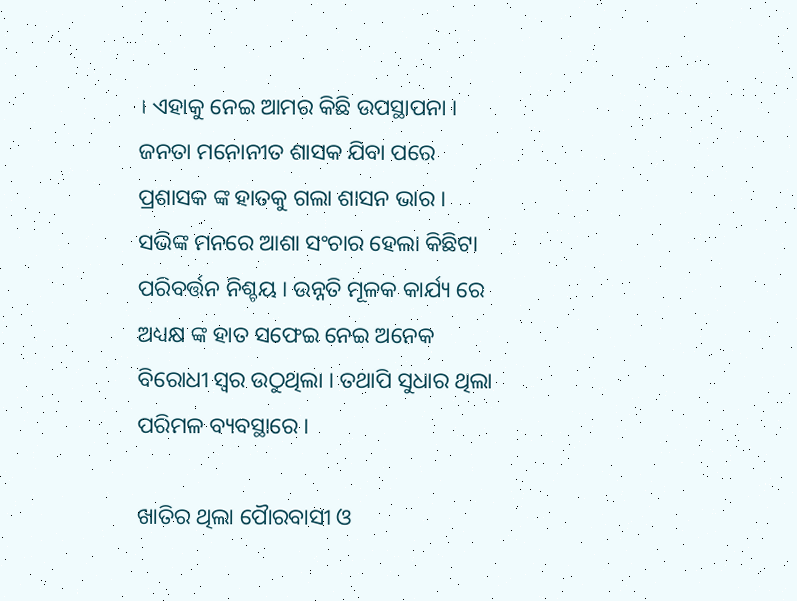। ଏହାକୁ ନେଇ ଆମର କିଛି ଉପସ୍ଥାପନା । ଜନତା ମନୋନୀତ ଶାସକ ଯିବା ପରେ ପ୍ରଶାସକ ଙ୍କ ହାତକୁ ଗଲା ଶାସନ ଭାର । ସଭିଙ୍କ ମନରେ ଆଶା ସଂଚାର ହେଲା କିଛିଟା ପରିବର୍ତ୍ତନ ନିଶ୍ଚୟ । ଉନ୍ନତି ମୂଳକ କାର୍ଯ୍ୟ ରେ ଅଧ୍ୟକ୍ଷ ଙ୍କ ହାତ ସଫେଇ ନେଇ ଅନେକ ବିରୋଧୀ ସ୍ଵର ଉଠୁଥିଲା । ତଥାପି ସୁଧାର ଥିଲା ପରିମଳ ବ୍ୟବସ୍ଥାରେ ।

ଖାତିର ଥିଲା ପୋୖରବାସୀ ଓ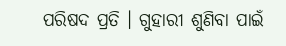ପରିଷଦ ପ୍ରତି । ଗୁହାରୀ ଶୁଣିବା ପାଇଁ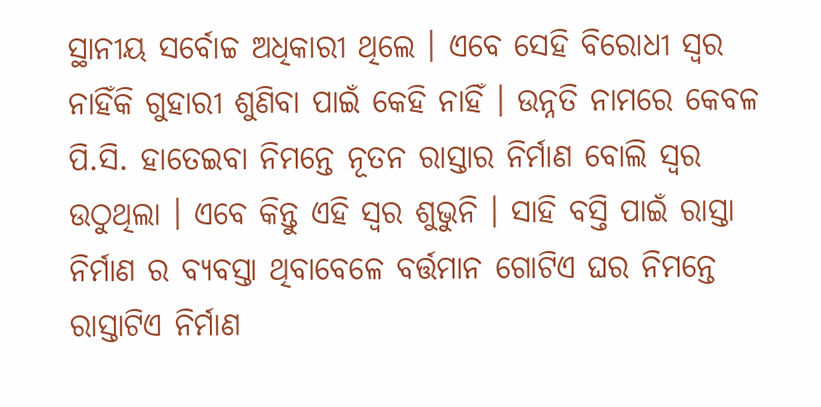ସ୍ଥାନୀୟ ସର୍ବୋଚ୍ଚ ଅଧିକାରୀ ଥିଲେ । ଏବେ ସେହି ବିରୋଧୀ ସ୍ଵର ନାହିଁକି ଗୁହାରୀ ଶୁଣିବା ପାଇଁ କେହି ନାହିଁ । ଉନ୍ନତି ନାମରେ କେବଳ ପି.ସି. ହାତେଇବା ନିମନ୍ତେ ନୂତନ ରାସ୍ତାର ନିର୍ମାଣ ବୋଲି ସ୍ୱର ଉଠୁଥିଲା । ଏବେ କିନ୍ତୁ ଏହି ସ୍ୱର ଶୁଭୁନି । ସାହି ବସ୍ତି ପାଇଁ ରାସ୍ତା ନିର୍ମାଣ ର ବ୍ୟବସ୍ତା ଥିବାବେଳେ ବର୍ତ୍ତମାନ ଗୋଟିଏ ଘର ନିମନ୍ତେ ରାସ୍ତାଟିଏ ନିର୍ମାଣ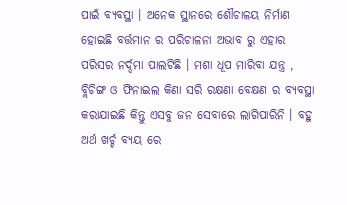ପାଇଁ ବ୍ୟବସ୍ଥା । ଅନେକ ସ୍ଥାନରେ ଶୌଚାଳୟ ନିର୍ମାଣ ହୋଇଛି ବର୍ତ୍ତମାନ ର ପରିଚାଳନା ଅଭାବ ରୁ ଏହାର ପରିସର ନର୍ଦ୍ଦମା ପାଲଟିଛି । ମଶା ଧୂପ ମାରିବା ଯନ୍ତ୍ର , ବ୍ଲିଚିଙ୍ଗ ଓ ଫିନାଇଲ କିଣା ସରି ରକ୍ଷଣା ବେକ୍ଷଣ ର ବ୍ୟବସ୍ଥା କରାଯାଇଛି କିନ୍ତୁ ଏସବୁ ଜନ ସେବାରେ ଲାଗିପାରିନି । ବହୁ ଅର୍ଥ ଖର୍ଚ୍ଚ ବ୍ୟୟ ରେ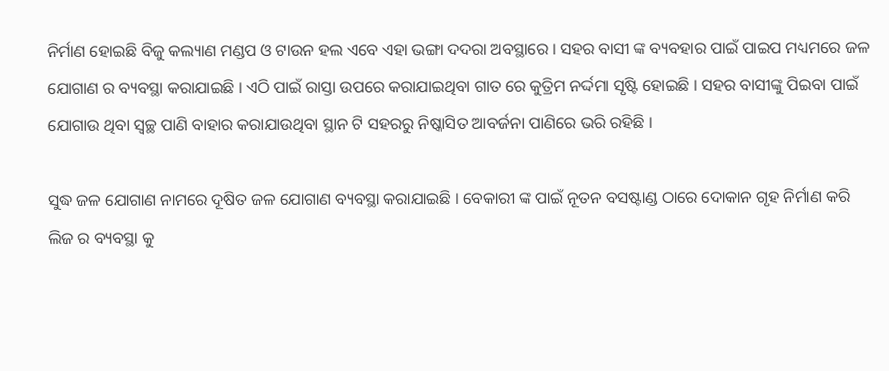ନିର୍ମାଣ ହୋଇଛି ବିଜୁ କଲ୍ୟାଣ ମଣ୍ଡପ ଓ ଟାଉନ ହଲ ଏବେ ଏହା ଭଙ୍ଗା ଦଦରା ଅବସ୍ଥାରେ । ସହର ବାସୀ ଙ୍କ ବ୍ୟବହାର ପାଇଁ ପାଇପ ମଧ୍ୟମରେ ଜଳ ଯୋଗାଣ ର ବ୍ୟବସ୍ଥା କରାଯାଇଛି । ଏଠି ପାଇଁ ରାସ୍ତା ଉପରେ କରାଯାଇଥିବା ଗାତ ରେ କୁତ୍ରିମ ନର୍ଦ୍ଦମା ସୃଷ୍ଟି ହୋଇଛି । ସହର ବାସୀଙ୍କୁ ପିଇବା ପାଇଁ ଯୋଗାଉ ଥିବା ସ୍ଵଚ୍ଛ ପାଣି ବାହାର କରାଯାଉଥିବା ସ୍ଥାନ ଟି ସହରରୁ ନିଷ୍କାସିତ ଆବର୍ଜନା ପାଣିରେ ଭରି ରହିଛି ।

ସୁଦ୍ଧ ଜଳ ଯୋଗାଣ ନାମରେ ଦୂଷିତ ଜଳ ଯୋଗାଣ ବ୍ୟବସ୍ଥା କରାଯାଇଛି । ବେକାରୀ ଙ୍କ ପାଇଁ ନୂତନ ବସଷ୍ଟାଣ୍ଡ ଠାରେ ଦୋକାନ ଗୃହ ନିର୍ମାଣ କରି ଲିଜ ର ବ୍ୟବସ୍ଥା କୁ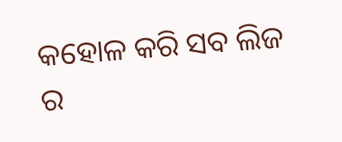କହୋଳ କରି ସବ ଲିଜ ର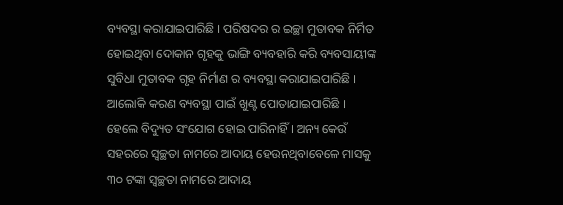ବ୍ୟବସ୍ଥା କରାଯାଇପାରିଛି । ପରିଷଦର ର ଇଚ୍ଛା ମୁତାବକ ନିର୍ମିତ ହୋଇଥିବା ଦୋକାନ ଗୃହକୁ ଭାଙ୍ଗି ବ୍ୟବହାରି କରି ବ୍ୟବସାୟୀଙ୍କ ସୁବିଧା ମୁତାବକ ଗୃହ ନିର୍ମାଣ ର ବ୍ୟବସ୍ଥା କରାଯାଇପାରିଛି । ଆଲୋକି କରଣ ବ୍ୟବସ୍ଥା ପାଇଁ ଖୁଣ୍ଟ ପୋତାଯାଇପାରିଛି । ହେଲେ ବିଦ୍ୟୁତ ସଂଯୋଗ ହୋଇ ପାରିନାହିଁ । ଅନ୍ୟ କେଉଁ ସହରରେ ସ୍ୱଚ୍ଛତା ନାମରେ ଆଦାୟ ହେଉନଥିବାବେଳେ ମାସକୁ ୩୦ ଟଙ୍କା ସ୍ୱଚ୍ଛତା ନାମରେ ଆଦାୟ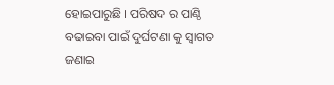ହୋଇପାରୁଛି । ପରିଷଦ ର ପାଣ୍ଠି ବଢାଇବା ପାଇଁ ଦୁର୍ଘଟଣା କୁ ସ୍ଵାଗତ ଜଣାଇ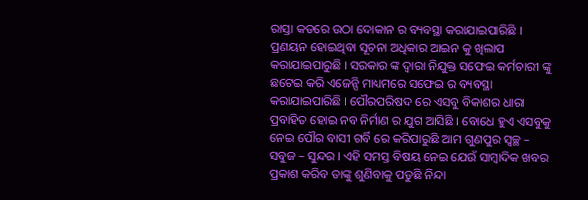ରାସ୍ତା କଡରେ ଉଠା ଦୋକାନ ର ବ୍ୟବସ୍ଥା କରାଯାଇପାରିଛି । ପ୍ରଣୟନ ହୋଇଥିବା ସୂଚନା ଅଧିକାର ଆଇନ କୁ ଖିଲାପ କରାଯାଇପାରୁଛି । ସରକାର ଙ୍କ ଦ୍ଵାରା ନିଯୁକ୍ତ ସଫେଇ କର୍ମଚାରୀ ଙ୍କୁ ଛଟେଇ କରି ଏଜେନ୍ସି ମାଧ୍ୟମରେ ସଫେଇ ର ବ୍ୟବସ୍ଥା କରାଯାଇପାରିଛି । ପୌରପରିଷଦ ରେ ଏସବୁ ବିକାଶର ଧାରା ପ୍ରବାହିତ ହୋଇ ନବ ନିର୍ମାଣ ର ଯୁଗ ଆସିଛି । ବୋଧେ ହୁଏ ଏସବୁକୁ ନେଇ ପୌର ବାସୀ ଗର୍ବି ରେ କରିପାରୁଛି ଆମ ଗୁଣପୁର ସ୍ୱଚ୍ଛ – ସବୁଜ – ସୁନ୍ଦର । ଏହି ସମସ୍ତ ବିଷୟ ନେଇ ଯେଉଁ ସାମ୍ବାଦିକ ଖବର ପ୍ରକାଶ କରିବ ତାଙ୍କୁ ଶୁଣିବାକୁ ପଡୁଛି ନିନ୍ଦା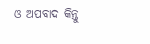ଓ ଅପବାଦ କିନ୍ତୁ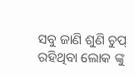ସବୁ ଜାଣି ଶୁଣି ଚୁପ୍ ରହିଥିବା ଲୋକ ଙ୍କୁ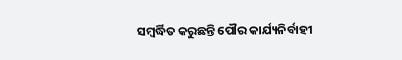ସମ୍ବର୍ଦ୍ଧିତ କରୁଛନ୍ତି ପୌର କାର୍ଯ୍ୟନିର୍ବାହୀ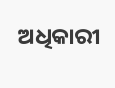ଅଧିକାରୀ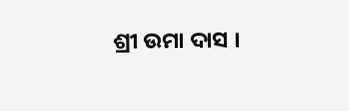ଶ୍ରୀ ଉମା ଦାସ ।